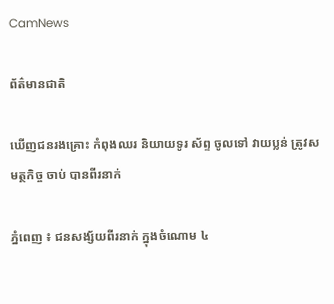CamNews

ព័ត៌មានជាតិ

ឃើញជនរងគ្រោះ កំពុងឈរ និយាយទូរ ស័ព្ទ ចូលទៅ វាយប្លន់ ត្រូវសមត្ថកិច្ច ចាប់ បានពីរនាក់

ភ្នំពេញ ៖ ជនសង្ស័យពីរនាក់ ក្នុងចំណោម ៤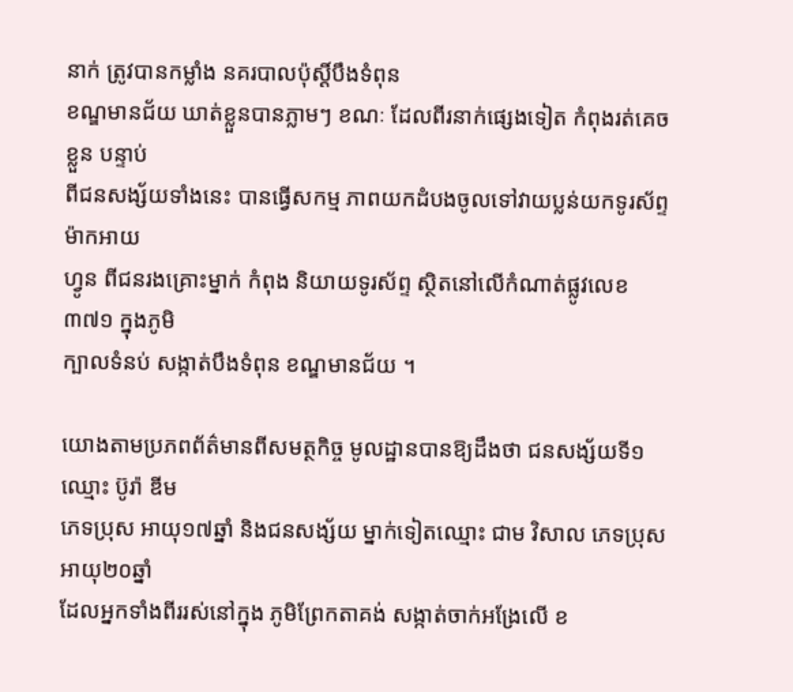នាក់ ត្រូវបានកម្លាំង នគរបាលប៉ុស្ដិ៍បឹងទំពុន
ខណ្ឌមានជ័យ ឃាត់ខ្លួនបានភ្លាមៗ ខណៈ ដែលពីរនាក់ផ្សេងទៀត កំពុងរត់គេចខ្លួន បន្ទាប់
ពីជនសង្ស័យទាំងនេះ បានធ្វើសកម្ម ភាពយកដំបងចូលទៅវាយប្លន់យកទូរស័ព្ទ ម៉ាកអាយ
ហ្វូន ពីជនរងគ្រោះម្នាក់ កំពុង និយាយទូរស័ព្ទ ស្ថិតនៅលើកំណាត់ផ្លូវលេខ ៣៧១ ក្នុងភូមិ
ក្បាលទំនប់ សង្កាត់បឹងទំពុន ខណ្ឌមានជ័យ ។

យោងតាមប្រភពព័ត៌មានពីសមត្ថកិច្ច មូលដ្ឋានបានឱ្យដឹងថា ជនសង្ស័យទី១ឈ្មោះ ប៊ូរ៉ា ឌីម
ភេទប្រុស អាយុ១៧ឆ្នាំ និងជនសង្ស័យ ម្នាក់ទៀតឈ្មោះ ជាម វិសាល ភេទប្រុស អាយុ២០ឆ្នាំ
ដែលអ្នកទាំងពីររស់នៅក្នុង ភូមិព្រែកតាគង់ សង្កាត់ចាក់អង្រែលើ ខ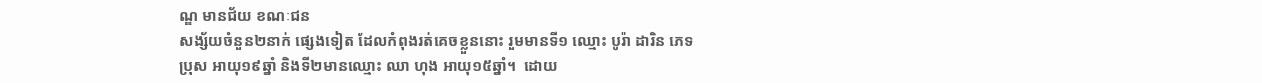ណ្ឌ មានជ័យ ខណៈជន
សង្ស័យចំនួន២នាក់ ផ្សេងទៀត ដែលកំពុងរត់គេចខ្លួននោះ រួមមានទី១ ឈ្មោះ បូរ៉ា ដារិន ភេទ
ប្រុស អាយុ១៩ឆ្នាំ និងទី២មានឈ្មោះ ឈា ហុង អាយុ១៥ឆ្នាំ។  ដោយ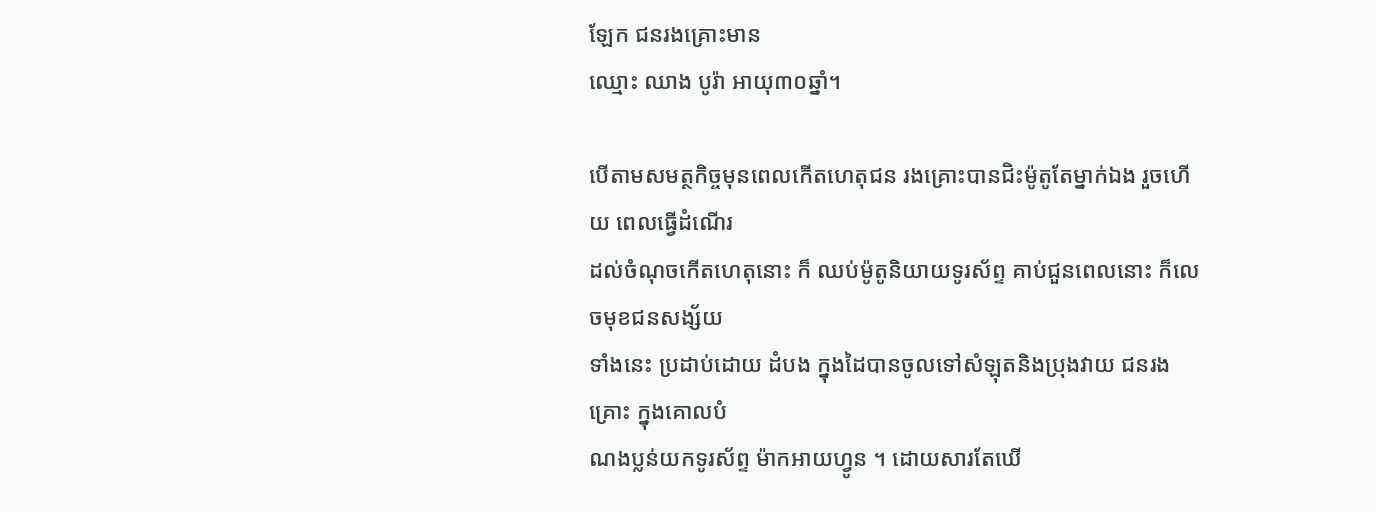ឡែក ជនរងគ្រោះមាន
ឈ្មោះ ឈាង បូរ៉ា អាយុ៣០ឆ្នាំ។

បើតាមសមត្ថកិច្ចមុនពេលកើតហេតុជន រងគ្រោះបានជិះម៉ូតូតែម្នាក់ឯង រួចហើយ ពេលធ្វើដំណើរ
ដល់ចំណុចកើតហេតុនោះ ក៏ ឈប់ម៉ូតូនិយាយទូរស័ព្ទ គាប់ជួនពេលនោះ ក៏លេចមុខជនសង្ស័យ
ទាំងនេះ ប្រដាប់ដោយ ដំបង ក្នុងដៃបានចូលទៅសំឡុតនិងប្រុងវាយ ជនរងគ្រោះ ក្នុងគោលបំ
ណងប្លន់យកទូរស័ព្ទ ម៉ាកអាយហ្វូន ។ ដោយសារតែឃើ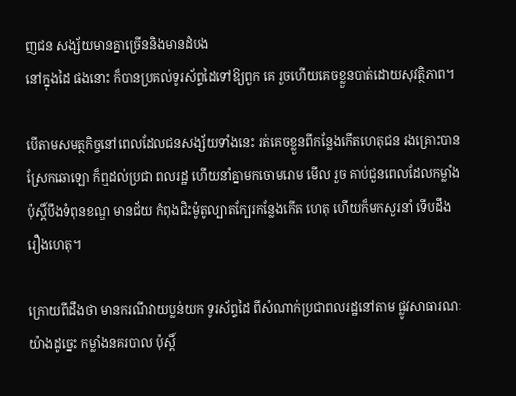ញជន សង្ស័យមានគ្នាច្រើននិងមានដំបង
នៅក្នុងដៃ ផងនោះ ក៏បានប្រគល់ទូរស័ព្ទដៃទៅឱ្យពួក គេ រួចហើយគេចខ្លួនបាត់ដោយសុវត្ថិភាព។

បើតាមសមត្ថកិច្ចនៅពេលដែលជនសង្ស័យទាំងនេះ រត់គេចខ្លួនពីកន្លែងកើតហេតុជន រងគ្រោះបាន
ស្រែកឆោឡោ ក៏ឮដល់ប្រជា ពលរដ្ឋ ហើយនាំគ្នាមកចោមរោម មើល រួច គាប់ជួនពេលដែលកម្លាំង
ប៉ុស្ដិ៍បឹងទំពុនខណ្ឌ មានជ័យ កំពុងជិះម៉ូតូល្បាតក្បែរកន្លែងកើត ហេតុ ហើយក៏មកសួរនាំ ទើបដឹង
រឿងហេតុ។

ក្រោយពីដឹងថា មានករណីវាយប្លន់យក ទូរស័ព្ទដៃ ពីសំណាក់ប្រជាពលរដ្ឋនៅតាម ផ្លូវសាធារណៈ
យ៉ាងដូច្នេះ កម្លាំងនគរបាល ប៉ុស្ដិ៍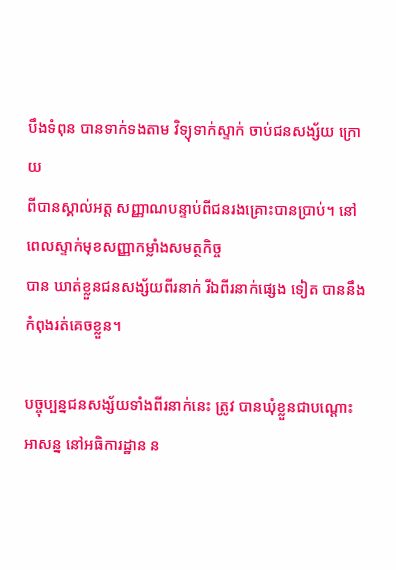បឹងទំពុន បានទាក់ទងតាម វិទ្យុទាក់ស្ទាក់ ចាប់ជនសង្ស័យ ក្រោយ
ពីបានស្គាល់អត្ដ សញ្ញាណបន្ទាប់ពីជនរងគ្រោះបានប្រាប់។ នៅពេលស្ទាក់មុខសញ្ញាកម្លាំងសមត្ថកិច្ច
បាន ឃាត់ខ្លួនជនសង្ស័យពីរនាក់ រីឯពីរនាក់ផ្សេង ទៀត បាននឹងកំពុងរត់គេចខ្លួន។

បច្ចុប្បន្នជនសង្ស័យទាំងពីរនាក់នេះ ត្រូវ បានឃុំខ្លួនជាបណ្ដោះអាសន្ន នៅអធិការដ្ឋាន ន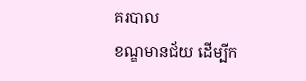គរបាល
ខណ្ឌមានជ័យ ដើម្បីក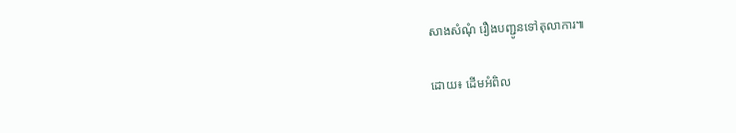សាងសំណុំ រឿងបញ្ជូនទៅតុលាការ៕

ដោយ៖ ដើមអំពិល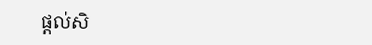ផ្តល់សិ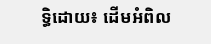ទ្ធិដោយ៖ ដើមអំពិល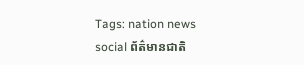Tags: nation news social ព័ត៌មានជាតិ